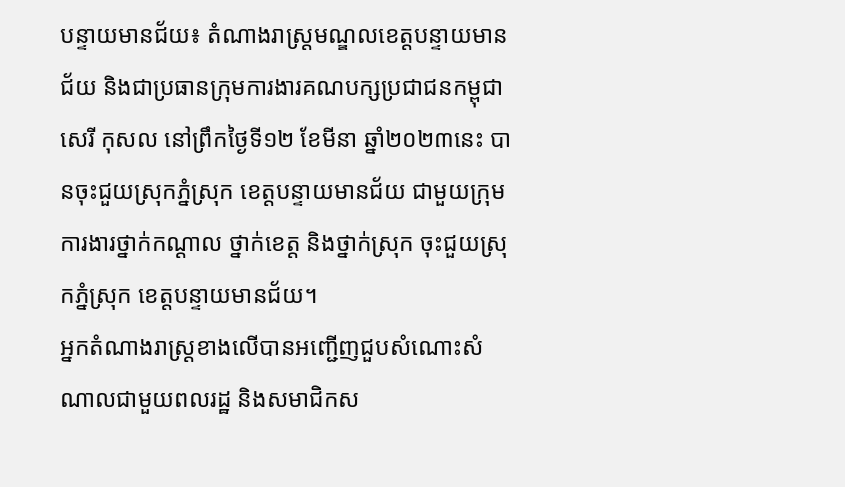បន្ទាយមានជ័យ៖ តំណាងរាស្រ្តមណ្ឌលខេត្តបន្ទាយមានជ័យ និងជាប្រធានក្រុមការងារគណបក្សប្រជាជនកម្ពុជា សេរី កុសល នៅព្រឹកថ្ងៃទី១២ ខែមីនា ឆ្នាំ២០២៣នេះ បានចុះជួយស្រុកភ្នំស្រុក ខេត្តបន្ទាយមានជ័យ ជាមួយក្រុមការងារថ្នាក់កណ្តាល ថ្នាក់ខេត្ត និងថ្នាក់ស្រុក ចុះជួយស្រុកភ្នំស្រុក ខេត្តបន្ទាយមានជ័យ។
អ្នកតំណាងរាស្រ្តខាងលើបានអញ្ជើញជួបសំណោះសំណាលជាមួយពលរដ្ឋ និងសមាជិកស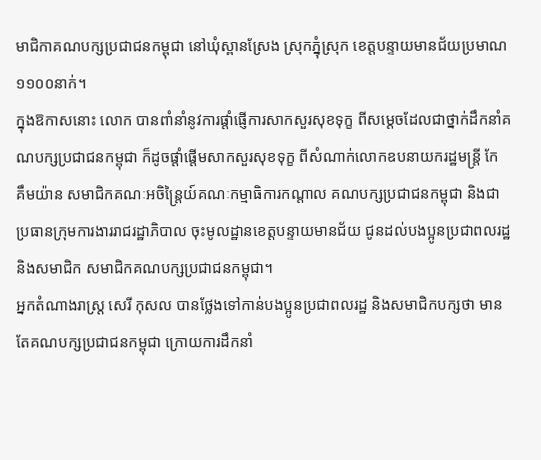មាជិកាគណបក្សប្រជាជនកម្ពុជា នៅឃុំស្ពានស្រែង ស្រុកភ្នុំស្រុក ខេត្តបន្ទាយមានជ័យប្រមាណ ១១០០នាក់។
ក្នុងឱកាសនោះ លោក បានពាំនាំនូវការផ្តាំផ្ញើការសាកសួរសុខទុក្ខ ពីសម្តេចដែលជាថ្នាក់ដឹកនាំគណបក្សប្រជាជនកម្ពុជា ក៏ដូចផ្តាំផ្តើមសាកសួរសុខទុក្ខ ពីសំណាក់លោកឧបនាយករដ្ឋមន្ត្រី កែ គឹមយ៉ាន សមាជិកគណៈអចិន្រ្តៃយ៍គណៈកម្មាធិការកណ្តាល គណបក្សប្រជាជនកម្ពុជា និងជាប្រធានក្រុមការងាររាជរដ្ឋាភិបាល ចុះមូលដ្ឋានខេត្តបន្ទាយមានជ័យ ជូនដល់បងប្អូនប្រជាពលរដ្ឋ និងសមាជិក សមាជិកគណបក្សប្រជាជនកម្ពុជា។
អ្នកតំណាងរាស្រ្ត សេរី កុសល បានថ្លែងទៅកាន់បងប្អូនប្រជាពលរដ្ឋ និងសមាជិកបក្សថា មានតែគណបក្សប្រជាជនកម្ពុជា ក្រោយការដឹកនាំ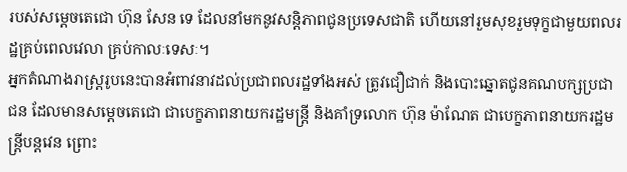របស់សម្តេចតេជោ ហ៊ុន សែន ទេ ដែលនាំមកនូវសន្តិភាពជូនប្រទេសជាតិ ហើយនៅរួមសុខរួមទុក្ខជាមួយពលរដ្ឋគ្រប់ពេលវេលា គ្រប់កាលៈទេសៈ។
អ្នកតំណាងរាស្រ្តរូបនេះបានអំពាវនាវដល់ប្រជាពលរដ្ឋទាំងអស់ ត្រូវជឿជាក់ និងបោះឆ្នោតជូនគណបក្សប្រជាជន ដែលមានសម្តេចតេជោ ជាបេក្ខភាពនាយករដ្ឋមន្រ្តី និងគាំទ្រលោក ហ៊ុន ម៉ាណែត ជាបេក្ខភាពនាយករដ្ឋមន្រ្តីបន្តវេន ព្រោះ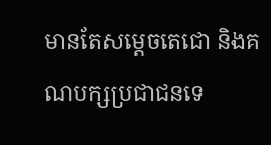មានតែសម្តេចតេជោ និងគណបក្សប្រជាជនទេ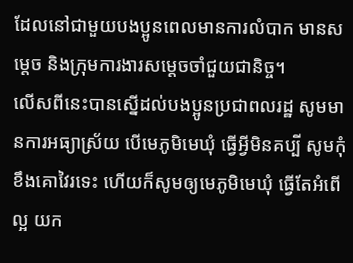ដែលនៅជាមួយបងប្អូនពេលមានការលំបាក មានសម្តេច និងក្រុមការងារសម្តេចចាំជួយជានិច្ច។
លើសពីនេះបានស្នើដល់បងប្អូនប្រជាពលរដ្ឋ សូមមានការអធ្យាស្រ័យ បើមេភូមិមេឃុំ ធ្វើអ្វីមិនគប្បី សូមកុំខឹងគោវៃរទេះ ហើយក៏សូមឲ្យមេភូមិមេឃុំ ធ្វើតែអំពើល្អ យក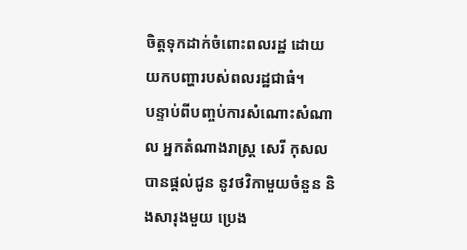ចិត្តទុកដាក់ចំពោះពលរដ្ឋ ដោយយកបញ្ហារបស់ពលរដ្ឋជាធំ។
បន្ទាប់ពីបញ្ចប់ការសំណោះសំណាល អ្នកតំណាងរាស្រ្ត សេរី កុសល បានផ្តល់ជូន នូវថវិកាមួយចំនួន និងសារុងមួយ ប្រេង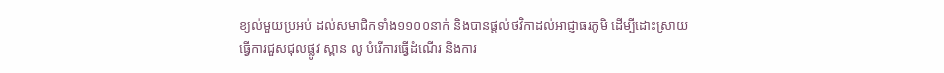ខ្យល់មួយប្រអប់ ដល់សមាជិកទាំង១១០០នាក់ និងបានផ្តល់ថវិកាដល់អាជ្ញាធរភូមិ ដើម្បីដោះស្រាយធ្វើការជួសជុលផ្លូវ ស្ពាន លូ បំរើការធ្វើដំណើរ និងការ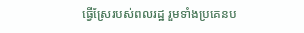ធ្វើស្រែរបស់ពលរដ្ឋ រួមទាំងប្រគេនប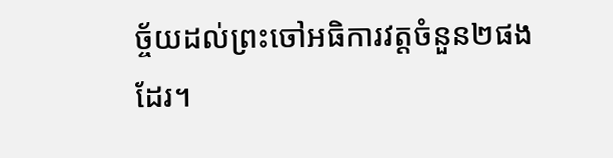ច្ច័យដល់ព្រះចៅអធិការវត្តចំនួន២ផងដែរ។